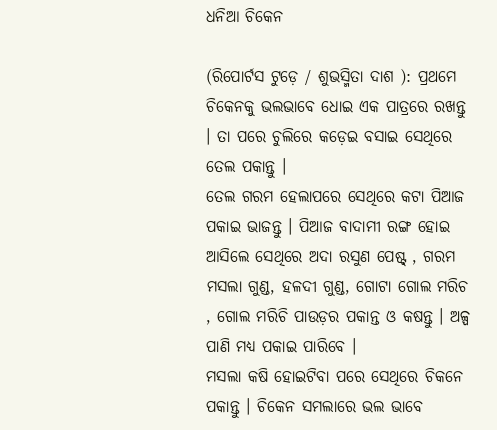ଧନିଆ ଚିକେନ

(ରିପୋର୍ଟସ ଟୁଡ଼େ / ଶୁଭସ୍ମିତା ଦାଶ ): ପ୍ରଥମେ ଚିକେନକୁ ଭଲଭାବେ ଧୋଇ ଏକ ପାତ୍ରରେ ରଖନ୍ତୁ । ତା ପରେ ଚୁଲିରେ କଡ଼େଇ ବସାଇ ସେଥିରେ ତେଲ ପକାନ୍ତୁ ।
ତେଲ ଗରମ ହେଲାପରେ ସେଥିରେ କଟା ପିଆଜ ପକାଇ ଭାଜନ୍ତୁ । ପିଆଜ ବାଦାମୀ ରଙ୍ଗ ହୋଇ ଆସିଲେ ସେଥିରେ ଅଦା ରସୁଣ ପେଷ୍ଟ୍ , ଗରମ ମସଲା ଗୁଣ୍ଡ, ହଳଦୀ ଗୁଣ୍ଡ, ଗୋଟା ଗୋଲ ମରିଚ , ଗୋଲ ମରିଚି ପାଉଡ଼ର ପକାନ୍ତ ଓ କଷନ୍ତୁ । ଅଳ୍ପ ପାଣି ମଧ୍ୟ ପକାଇ ପାରିବେ ।
ମସଲା କଷି ହୋଇଟିବା ପରେ ସେଥିରେ ଚିକନେ ପକାନ୍ତୁ । ଚିକେନ ସମଲାରେ ଭଲ ଭାବେ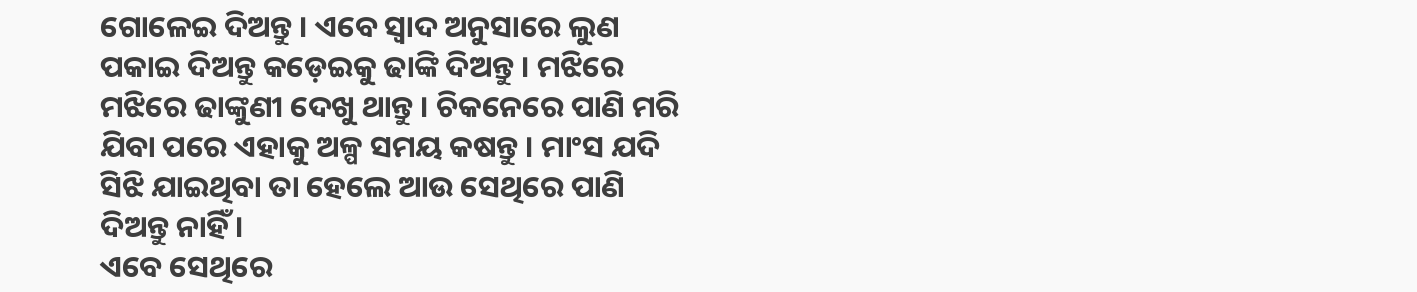ଗୋଳେଇ ଦିଅନ୍ତୁ । ଏବେ ସ୍ୱାଦ ଅନୁସାରେ ଲୁଣ ପକାଇ ଦିଅନ୍ତୁ କଡ଼େଇକୁ ଢାଙ୍କି ଦିଅନ୍ତୁ । ମଝିରେ ମଝିରେ ଢାଙ୍କୁଣୀ ଦେଖୁ ଥାନ୍ତୁ । ଚିକନେରେ ପାଣି ମରି ଯିବା ପରେ ଏହାକୁ ଅଳ୍ପ ସମୟ କଷନ୍ତୁ । ମାଂସ ଯଦି ସିଝି ଯାଇଥିବା ତା ହେଲେ ଆଉ ସେଥିରେ ପାଣି ଦିଅନ୍ତୁ ନାହିଁ ।
ଏବେ ସେଥିରେ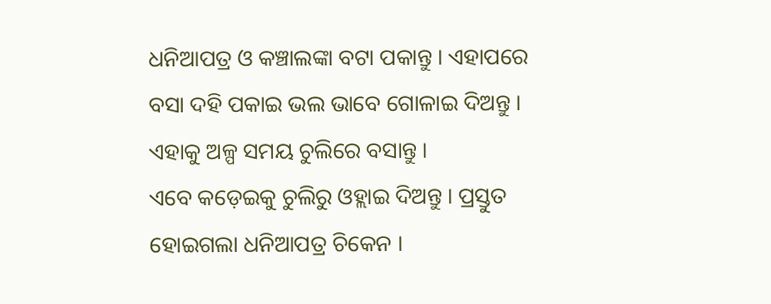ଧନିଆପତ୍ର ଓ କଞ୍ଚାଲଙ୍କା ବଟା ପକାନ୍ତୁ । ଏହାପରେ ବସା ଦହି ପକାଇ ଭଲ ଭାବେ ଗୋଳାଇ ଦିଅନ୍ତୁ । ଏହାକୁ ଅଳ୍ପ ସମୟ ଚୁଲିରେ ବସାନ୍ତୁ ।
ଏବେ କଡ଼େଇକୁ ଚୁଲିରୁ ଓହ୍ଲାଇ ଦିଅନ୍ତୁ । ପ୍ରସ୍ତୁତ ହୋଇଗଲା ଧନିଆପତ୍ର ଚିକେନ ।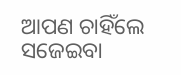ଆପଣ ଚାହିଁଲେ ସଜେଇବା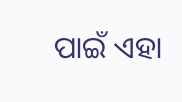ପାଇଁ ଏହା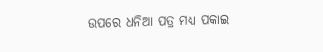ଉପରେ ଧନିଆ ପତ୍ର ମଧ୍ୟ ପକାଇ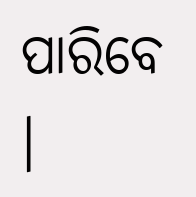ପାରିବେ ।